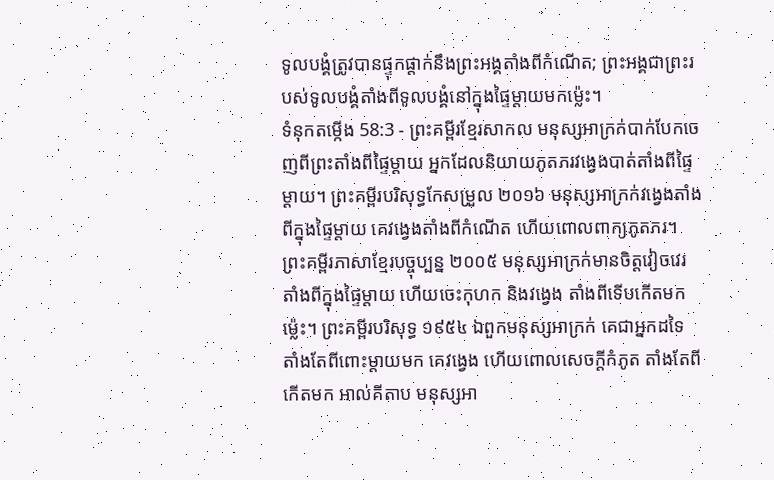ទូលបង្គំត្រូវបានផ្ទុកផ្ដាក់នឹងព្រះអង្គតាំងពីកំណើត; ព្រះអង្គជាព្រះរបស់ទូលបង្គំតាំងពីទូលបង្គំនៅក្នុងផ្ទៃម្ដាយមកម៉្លេះ។
ទំនុកតម្កើង 58:3 - ព្រះគម្ពីរខ្មែរសាកល មនុស្សអាក្រក់បាក់បែកចេញពីព្រះតាំងពីផ្ទៃម្ដាយ អ្នកដែលនិយាយភូតភរវង្វេងបាត់តាំងពីផ្ទៃម្ដាយ។ ព្រះគម្ពីរបរិសុទ្ធកែសម្រួល ២០១៦ មនុស្សអាក្រក់វង្វេងតាំងពីក្នុងផ្ទៃម្តាយ គេវង្វេងតាំងពីកំណើត ហើយពោលពាក្យភូតភរ។ ព្រះគម្ពីរភាសាខ្មែរបច្ចុប្បន្ន ២០០៥ មនុស្សអាក្រក់មានចិត្តវៀចវេរ តាំងពីក្នុងផ្ទៃម្ដាយ ហើយចេះកុហក និងវង្វេង តាំងពីទើបកើតមកម៉្លេះ។ ព្រះគម្ពីរបរិសុទ្ធ ១៩៥៤ ឯពួកមនុស្សអាក្រក់ គេជាអ្នកដទៃ តាំងតែពីពោះម្តាយមក គេវង្វេង ហើយពោលសេចក្ដីកំភូត តាំងតែពីកើតមក អាល់គីតាប មនុស្សអា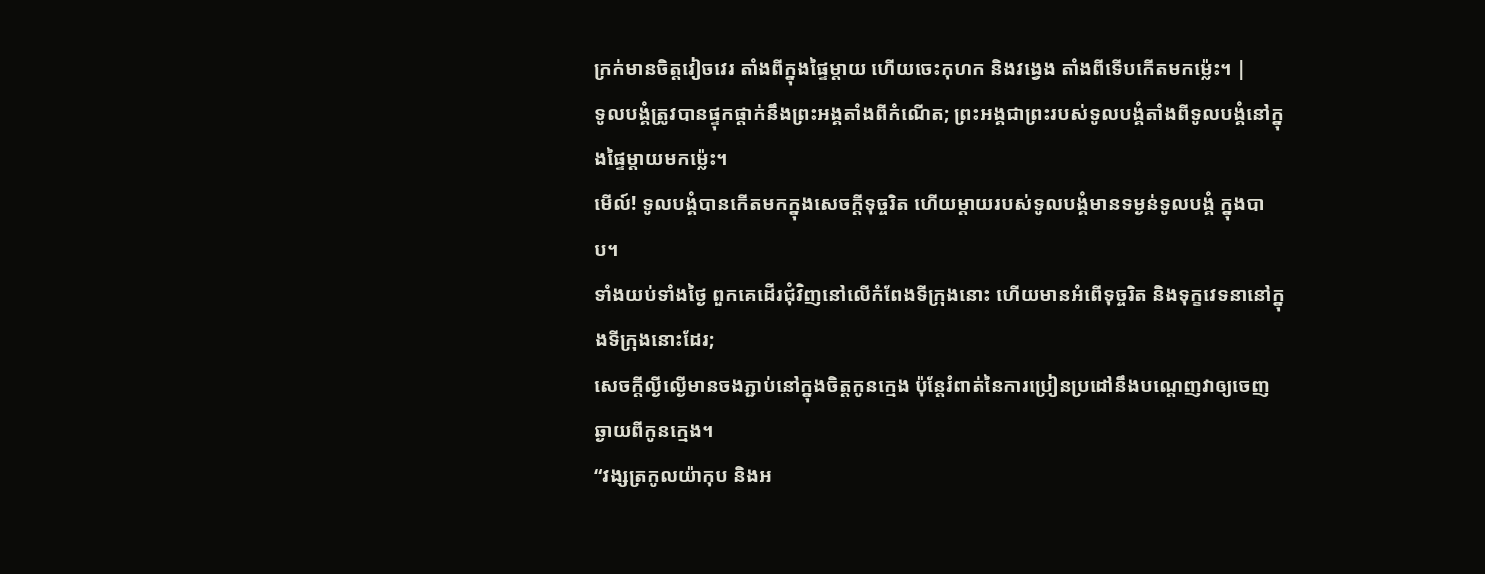ក្រក់មានចិត្តវៀចវេរ តាំងពីក្នុងផ្ទៃម្ដាយ ហើយចេះកុហក និងវង្វេង តាំងពីទើបកើតមកម៉្លេះ។ |
ទូលបង្គំត្រូវបានផ្ទុកផ្ដាក់នឹងព្រះអង្គតាំងពីកំណើត; ព្រះអង្គជាព្រះរបស់ទូលបង្គំតាំងពីទូលបង្គំនៅក្នុងផ្ទៃម្ដាយមកម៉្លេះ។
មើល៍! ទូលបង្គំបានកើតមកក្នុងសេចក្ដីទុច្ចរិត ហើយម្ដាយរបស់ទូលបង្គំមានទម្ងន់ទូលបង្គំ ក្នុងបាប។
ទាំងយប់ទាំងថ្ងៃ ពួកគេដើរជុំវិញនៅលើកំពែងទីក្រុងនោះ ហើយមានអំពើទុច្ចរិត និងទុក្ខវេទនានៅក្នុងទីក្រុងនោះដែរ;
សេចក្ដីល្ងីល្ងើមានចងភ្ជាប់នៅក្នុងចិត្តកូនក្មេង ប៉ុន្តែរំពាត់នៃការប្រៀនប្រដៅនឹងបណ្ដេញវាឲ្យចេញឆ្ងាយពីកូនក្មេង។
“វង្សត្រកូលយ៉ាកុប និងអ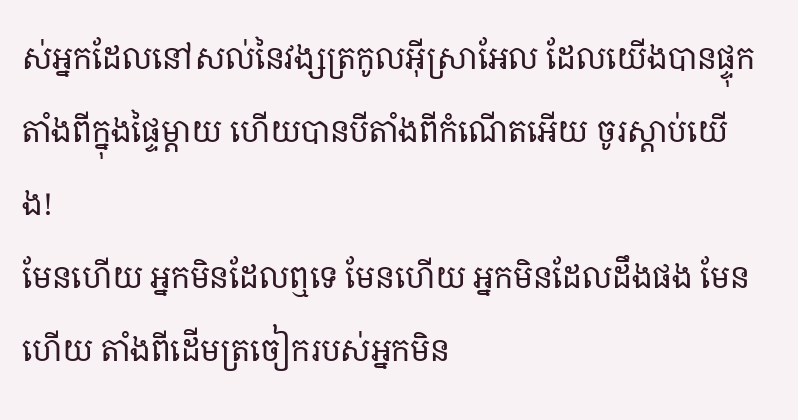ស់អ្នកដែលនៅសល់នៃវង្សត្រកូលអ៊ីស្រាអែល ដែលយើងបានផ្ទុកតាំងពីក្នុងផ្ទៃម្ដាយ ហើយបានបីតាំងពីកំណើតអើយ ចូរស្ដាប់យើង!
មែនហើយ អ្នកមិនដែលឮទេ មែនហើយ អ្នកមិនដែលដឹងផង មែនហើយ តាំងពីដើមត្រចៀករបស់អ្នកមិន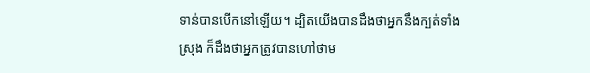ទាន់បានបើកនៅឡើយ។ ដ្បិតយើងបានដឹងថាអ្នកនឹងក្បត់ទាំងស្រុង ក៏ដឹងថាអ្នកត្រូវបានហៅថាម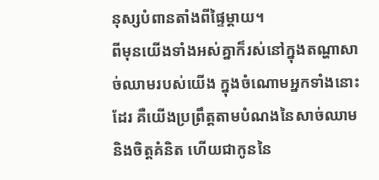នុស្សបំពានតាំងពីផ្ទៃម្ដាយ។
ពីមុនយើងទាំងអស់គ្នាក៏រស់នៅក្នុងតណ្ហាសាច់ឈាមរបស់យើង ក្នុងចំណោមអ្នកទាំងនោះដែរ គឺយើងប្រព្រឹត្តតាមបំណងនៃសាច់ឈាម និងចិត្តគំនិត ហើយជាកូននៃ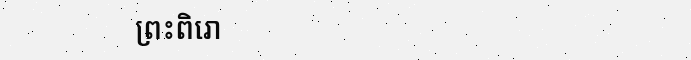ព្រះពិរោ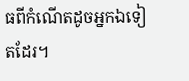ធពីកំណើតដូចអ្នកឯទៀតដែរ។